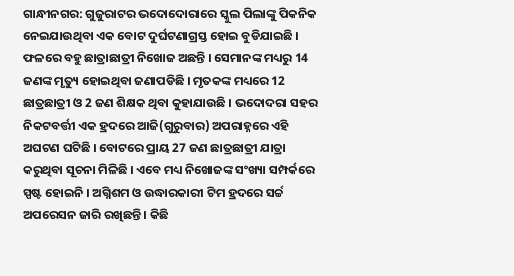ଗାନ୍ଧୀନଗର: ଗୁଜୁରାଟର ଭଦୋଦୋରାରେ ସ୍କୁଲ ପିଲାଙ୍କୁ ପିକନିକ ନେଇଯାଉଥିବା ଏକ ବୋଟ ଦୁର୍ଘଟଣାଗ୍ରସ୍ତ ହୋଇ ବୁଡିଯାଇଛି । ଫଳରେ ବହୁ ଛାତ୍ରାଛାତ୍ରୀ ନିଖୋଜ ଅଛନ୍ତି । ସେମାନଙ୍କ ମଧ୍ୟରୁ 14 ଜଣଙ୍କ ମୃତ୍ୟୁ ହୋଇଥିବା ଜଣାପଡିଛି । ମୃତକଙ୍କ ମଧ୍ୟରେ 12 ଛାତ୍ରଛାତ୍ରୀ ଓ 2 ଜଣ ଶିକ୍ଷକ ଥିବା କୁହାଯାଉଛି । ଭଦୋଦରା ସହର ନିକଟବର୍ତ୍ତୀ ଏକ ହ୍ରଦରେ ଆଜି(ଗୁରୁବାର) ଅପରାହ୍ନରେ ଏହି ଅଘଟଣ ଘଟିଛି । ବୋଟରେ ପ୍ରାୟ 27 ଜଣ ଛାତ୍ରଛାତ୍ରୀ ଯାତ୍ରା କରୁଥିବା ସୂଚନା ମିଳିଛି । ଏବେ ମଧ୍ୟ ନିଖୋଜଙ୍କ ସଂଖ୍ୟା ସମ୍ପର୍କରେ ସ୍ପଷ୍ଟ ହୋଇନି । ଅଗ୍ନିଶମ ଓ ଉଦ୍ଧାରକାରୀ ଟିମ ହ୍ରଦରେ ସର୍ଚ୍ଚ ଅପରେସନ ଜାରି ରଖିଛନ୍ତି । କିଛି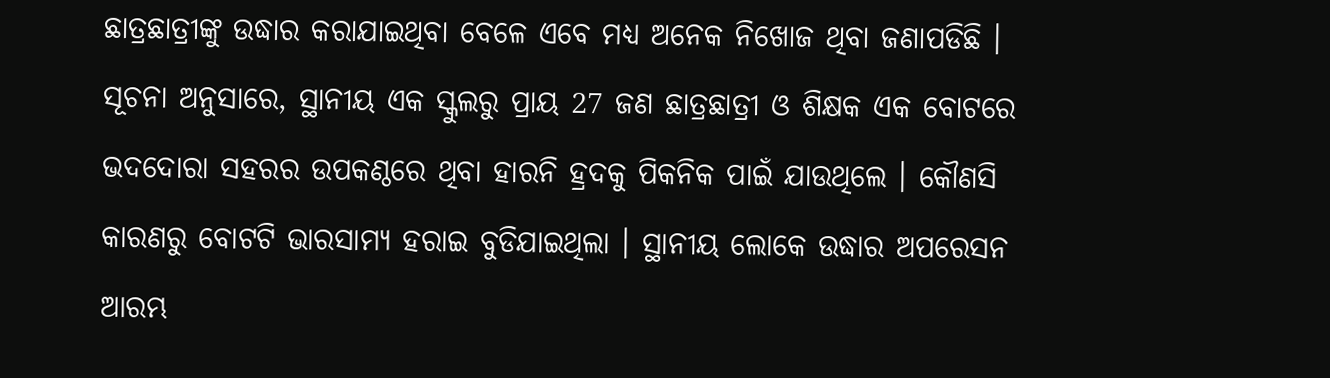ଛାତ୍ରଛାତ୍ରୀଙ୍କୁ ଉଦ୍ଧାର କରାଯାଇଥିବା ବେଳେ ଏବେ ମଧ୍ୟ ଅନେକ ନିଖୋଜ ଥିବା ଜଣାପଡିଛି ।
ସୂଚନା ଅନୁସାରେ, ସ୍ଥାନୀୟ ଏକ ସ୍କୁଲରୁ ପ୍ରାୟ 27 ଜଣ ଛାତ୍ରଛାତ୍ରୀ ଓ ଶିକ୍ଷକ ଏକ ବୋଟରେ ଭଦଦୋରା ସହରର ଉପକଣ୍ଠରେ ଥିବା ହାରନି ହ୍ରଦକୁ ପିକନିକ ପାଇଁ ଯାଉଥିଲେ । କୌଣସି କାରଣରୁ ବୋଟଟି ଭାରସାମ୍ୟ ହରାଇ ବୁଡିଯାଇଥିଲା । ସ୍ଥାନୀୟ ଲୋକେ ଉଦ୍ଧାର ଅପରେସନ ଆରମ୍ଭ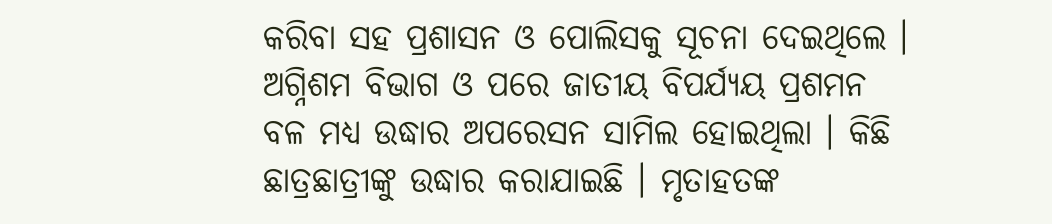କରିବା ସହ ପ୍ରଶାସନ ଓ ପୋଲିସକୁ ସୂଚନା ଦେଇଥିଲେ । ଅଗ୍ନିଶମ ବିଭାଗ ଓ ପରେ ଜାତୀୟ ବିପର୍ଯ୍ୟୟ ପ୍ରଶମନ ବଳ ମଧ୍ୟ ଉଦ୍ଧାର ଅପରେସନ ସାମିଲ ହୋଇଥିଲା । କିଛି ଛାତ୍ରଛାତ୍ରୀଙ୍କୁ ଉଦ୍ଧାର କରାଯାଇଛି । ମୃତାହତଙ୍କ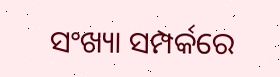ସଂଖ୍ୟା ସମ୍ପର୍କରେ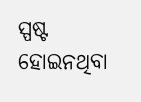ସ୍ପଷ୍ଟ ହୋଇନଥିବା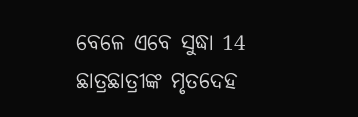ବେଳେ ଏବେ ସୁଦ୍ଧା 14 ଛାତ୍ରଛାତ୍ରୀଙ୍କ ମୃତଦେହ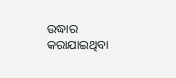ଉଦ୍ଧାର କରାଯାଇଥିବା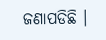ଜଣାପଡିଛି ।